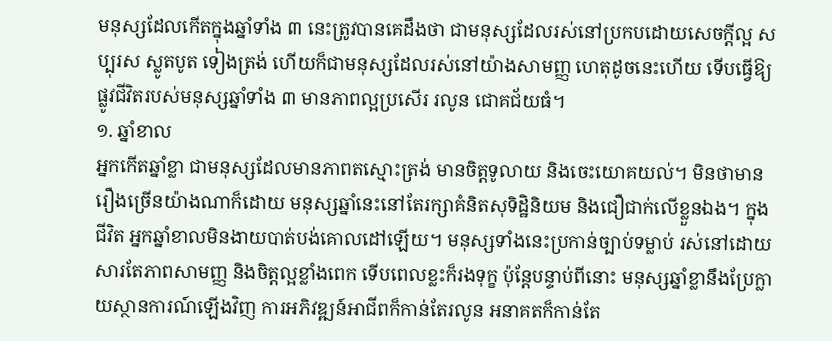មនុស្សដែលកើតក្នុងឆ្នាំទាំង ៣ នេះត្រូវបានគេដឹងថា ជាមនុស្សដែលរស់នៅប្រកបដោយសេចក្ដីល្អ សប្បុរស ស្លូតបូត ទៀងត្រង់ ហើយក៏ជាមនុស្សដែលរស់នៅយ៉ាងសាមញ្ញ ហេតុដូចនេះហើយ ទើបធ្វើឱ្យផ្លូវជីវិតរបស់មនុស្សឆ្នាំទាំង ៣ មានភាពល្អប្រសើរ រលូន ជោគជ័យធំ។
១. ឆ្នាំខាល
អ្នកកើតឆ្នាំខ្លា ជាមនុស្សដែលមានភាពតស្មោះត្រង់ មានចិត្តទូលាយ និងចេះយោគយល់។ មិនថាមានរឿងច្រើនយ៉ាងណាក៏ដោយ មនុស្សឆ្នាំនេះនៅតែរក្សាគំនិតសុទិដ្ឋិនិយម និងជឿជាក់លើខ្លួនឯង។ ក្នុងជីវិត អ្នកឆ្នាំខាលមិនងាយបាត់បង់គោលដៅឡើយ។ មនុស្សទាំងនេះប្រកាន់ច្បាប់ទម្លាប់ រស់នៅដោយសារតែភាពសាមញ្ញ និងចិត្តល្អខ្លាំងពេក ទើបពេលខ្លះក៏រងទុក្ខ ប៉ុន្តែបន្ទាប់ពីនោះ មនុស្សឆ្នាំខ្លានឹងប្រែក្លាយស្ថានការណ៍ឡើងវិញ ការអភិវឌ្ឍន៍អាជីពក៏កាន់តែរលូន អនាគតក៏កាន់តែ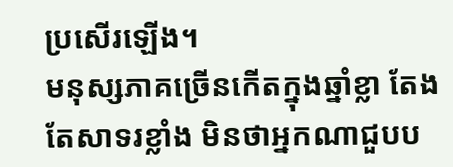ប្រសើរឡើង។
មនុស្សភាគច្រើនកើតក្នុងឆ្នាំខ្លា តែងតែសាទរខ្លាំង មិនថាអ្នកណាជួបប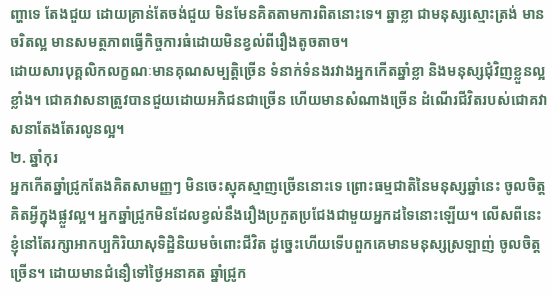ញ្ហាទេ តែងជួយ ដោយគ្រាន់តែចង់ជួយ មិនមែនគិតតាមការពិតនោះទេ។ ឆ្នាខ្លា ជាមនុស្សស្មោះត្រង់ មានចរិតល្អ មានសមត្ថភាពធ្វើកិច្ចការធំដោយមិនខ្វល់ពីរឿងតូចតាច។
ដោយសារបុគ្គលិកលក្ខណៈមានគុណសម្បត្តិច្រើន ទំនាក់ទំនងរវាងអ្នកកើតឆ្នាំខ្លា និងមនុស្សជុំវិញខ្លួនល្អខ្លាំង។ ជោគវាសនាត្រូវបានជួយដោយអភិជនជាច្រើន ហើយមានសំណាងច្រើន ដំណើរជីវិតរបស់ជោគវាសនាតែងតែរលូនល្អ។
២. ឆ្នាំកុរ
អ្នកកើតឆ្នាំជ្រូកតែងគិតសាមញ្ញៗ មិនចេះស្មុគស្មាញច្រើននោះទេ ព្រោះធម្មជាតិនៃមនុស្សឆ្នាំនេះ ចូលចិត្តគិតអ្វីក្នុងផ្លួវល្អ។ អ្នកឆ្នាំជ្រូកមិនដែលខ្វល់នឹងរឿងប្រកួតប្រជែងជាមួយអ្នកដទៃនោះឡើយ។ លើសពីនេះខ្ញុំនៅតែរក្សាអាកប្បកិរិយាសុទិដ្ឋិនិយមចំពោះជីវិត ដូច្នេះហើយទើបពួកគេមានមនុស្សស្រឡាញ់ ចូលចិត្តច្រើន។ ដោយមានជំនឿទៅថ្ងៃអនាគត ឆ្នាំជ្រូក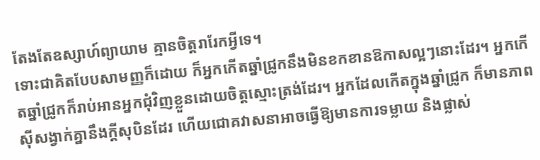តែងតែឧស្សាហ៍ព្យាយាម គ្មានចិត្តរារែកអ្វីទេ។
ទោះជាគិតបែបសាមញ្ញក៏ដោយ ក៏អ្នកកើតឆ្នាំជ្រូកនឹងមិនខកខានឱកាសល្អៗនោះដែរ។ អ្នកកើតឆ្នាំជ្រូកក៏រាប់អានអ្នកជុំវិញខ្លួនដោយចិត្តស្មោះត្រង់ដែរ។ អ្នកដែលកើតក្នុងឆ្នាំជ្រូក ក៏មានភាពស៊ីសង្វាក់គ្នានឹងក្តីសុបិនដែរ ហើយជោគវាសនាអាចធ្វើឱ្យមានការទម្លាយ និងផ្លាស់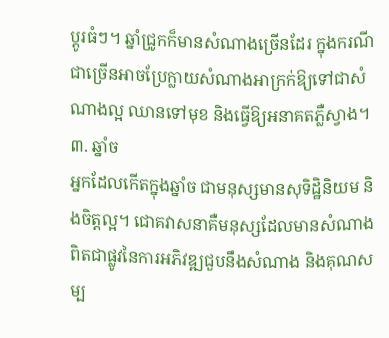ប្តូរធំៗ។ ឆ្នាំជ្រូកក៏មានសំណាងច្រើនដែរ ក្នុងករណីជាច្រើនអាចប្រែក្លាយសំណាងអាក្រក់ឱ្យទៅជាសំណាងល្អ ឈានទៅមុខ និងធ្វើឱ្យអនាគតភ្លឺស្វាង។
៣. ឆ្នាំច
អ្នកដែលកើតក្នុងឆ្នាំច ជាមនុស្សមានសុទិដ្ឋិនិយម និងចិត្តល្អ។ ជោគវាសនាគឺមនុស្សដែលមានសំណាងពិតជាផ្លូវនៃការអភិវឌ្ឍជួបនឹងសំណាង និងគុណសម្ប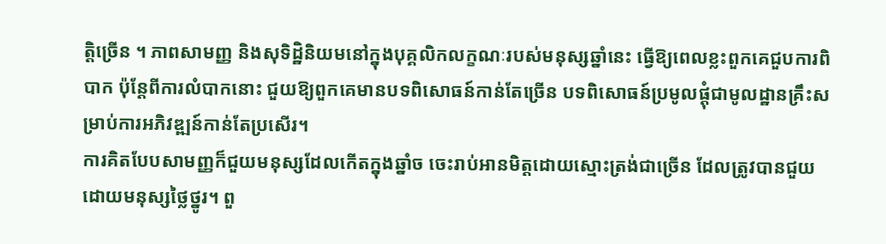ត្តិច្រើន ។ ភាពសាមញ្ញ និងសុទិដ្ឋិនិយមនៅក្នុងបុគ្គលិកលក្ខណៈរបស់មនុស្សឆ្នាំនេះ ធ្វើឱ្យពេលខ្លះពួកគេជួបការពិបាក ប៉ុន្តែពីការលំបាកនោះ ជួយឱ្យពួកគេមានបទពិសោធន៍កាន់តែច្រើន បទពិសោធន៍ប្រមូលផ្ដុំជាមូលដ្ឋានគ្រឹះសម្រាប់ការអភិវឌ្ឍន៍កាន់តែប្រសើរ។
ការគិតបែបសាមញ្ញក៏ជួយមនុស្សដែលកើតក្នុងឆ្នាំច ចេះរាប់អានមិត្តដោយស្មោះត្រង់ជាច្រើន ដែលត្រូវបានជួយដោយមនុស្សថ្លៃថ្នូរ។ ពួ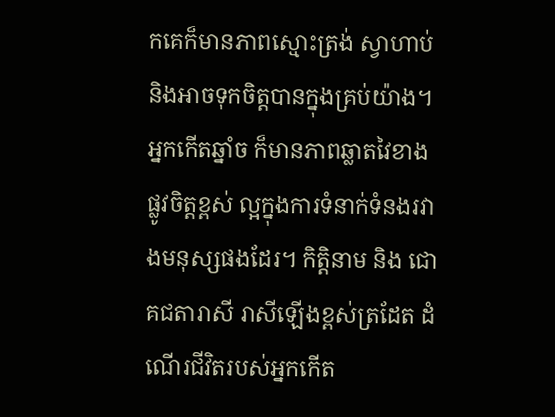កគេក៏មានភាពស្មោះត្រង់ ស្វាហាប់ និងអាចទុកចិត្តបានក្នុងគ្រប់យ៉ាង។
អ្នកកើតឆ្នាំច ក៏មានភាពឆ្លាតវៃខាងផ្លូវចិត្តខ្ពស់ ល្អក្នុងការទំនាក់ទំនងរវាងមនុស្សផងដែរ។ កិត្តិនាម និង ជោគជតារាសី រាសីឡើងខ្ពស់ត្រដែត ដំណើរជីវិតរបស់អ្នកកើត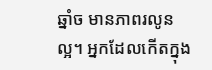ឆ្នាំច មានភាពរលូនល្អ។ អ្នកដែលកើតក្នុង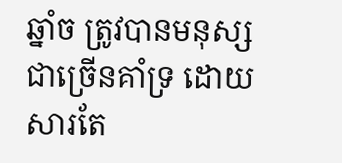ឆ្នាំច ត្រូវបានមនុស្សជាច្រើនគាំទ្រ ដោយសារតែ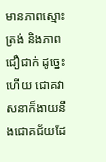មានភាពស្មោះត្រង់ និងភាពជឿជាក់ ដូច្នេះហើយ ជោគវាសនាក៏ងាយនឹងជោគជ័យដែ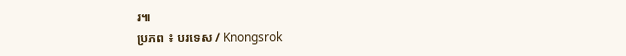រ៕
ប្រភព ៖ បរទេស / Knongsrok